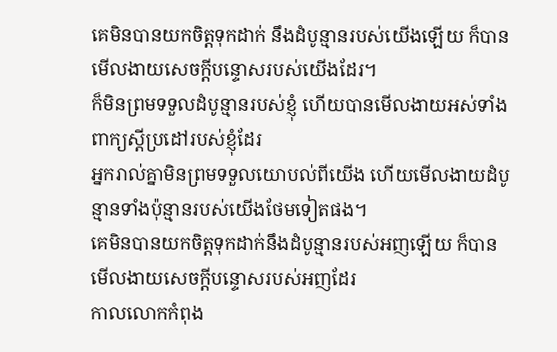គេមិនបានយកចិត្តទុកដាក់ នឹងដំបូន្មានរបស់យើងឡើយ ក៏បានមើលងាយសេចក្ដីបន្ទោសរបស់យើងដែរ។
ក៏មិនព្រមទទួលដំបូន្មានរបស់ខ្ញុំ ហើយបានមើលងាយអស់ទាំងពាក្យស្ដីប្រដៅរបស់ខ្ញុំដែរ
អ្នករាល់គ្នាមិនព្រមទទួលយោបល់ពីយើង ហើយមើលងាយដំបូន្មានទាំងប៉ុន្មានរបស់យើងថែមទៀតផង។
គេមិនបានយកចិត្តទុកដាក់នឹងដំបូន្មានរបស់អញឡើយ ក៏បានមើលងាយសេចក្ដីបន្ទោសរបស់អញដែរ
កាលលោកកំពុង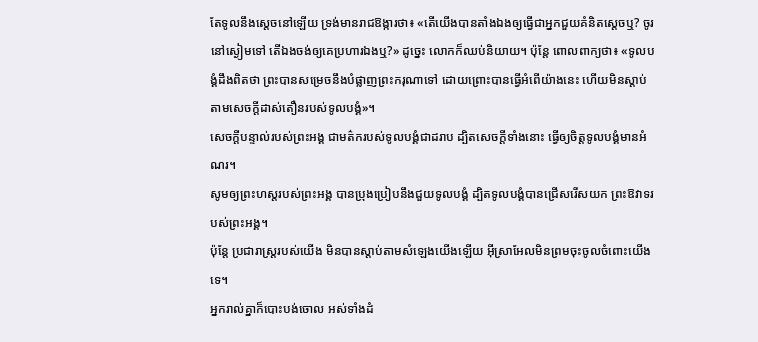តែទូលនឹងស្តេចនៅឡើយ ទ្រង់មានរាជឱង្ការថា៖ «តើយើងបានតាំងឯងឲ្យធ្វើជាអ្នកជួយគំនិតស្តេចឬ? ចូរនៅស្ងៀមទៅ តើឯងចង់ឲ្យគេប្រហារឯងឬ?» ដូច្នេះ លោកក៏ឈប់និយាយ។ ប៉ុន្តែ ពោលពាក្យថា៖ «ទូលបង្គំដឹងពិតថា ព្រះបានសម្រេចនឹងបំផ្លាញព្រះករុណាទៅ ដោយព្រោះបានធ្វើអំពើយ៉ាងនេះ ហើយមិនស្តាប់តាមសេចក្ដីដាស់តឿនរបស់ទូលបង្គំ»។
សេចក្ដីបន្ទាល់របស់ព្រះអង្គ ជាមត៌ករបស់ទូលបង្គំជាដរាប ដ្បិតសេចក្ដីទាំងនោះ ធ្វើឲ្យចិត្តទូលបង្គំមានអំណរ។
សូមឲ្យព្រះហស្តរបស់ព្រះអង្គ បានប្រុងប្រៀបនឹងជួយទូលបង្គំ ដ្បិតទូលបង្គំបានជ្រើសរើសយក ព្រះឱវាទរបស់ព្រះអង្គ។
ប៉ុន្តែ ប្រជារាស្ត្ររបស់យើង មិនបានស្តាប់តាមសំឡេងយើងឡើយ អ៊ីស្រាអែលមិនព្រមចុះចូលចំពោះយើងទេ។
អ្នករាល់គ្នាក៏បោះបង់ចោល អស់ទាំងដំ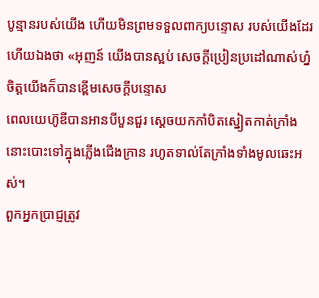បូន្មានរបស់យើង ហើយមិនព្រមទទួលពាក្យបន្ទោស របស់យើងដែរ
ហើយឯងថា «អុញន៍ យើងបានស្អប់ សេចក្ដីប្រៀនប្រដៅណាស់ហ្ន៎ ចិត្តយើងក៏បានខ្ពើមសេចក្ដីបន្ទោស
ពេលយេហ៊ូឌីបានអានបីបួនជួរ ស្ដេចយកកាំបិតស្នៀតកាត់ក្រាំងនោះបោះទៅក្នុងភ្លើងជើងក្រាន រហូតទាល់តែក្រាំងទាំងមូលឆេះអស់។
ពួកអ្នកប្រាជ្ញត្រូវ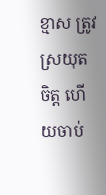ខ្មាស ត្រូវស្រយុតចិត្ត ហើយចាប់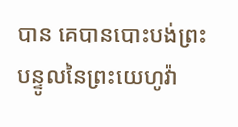បាន គេបានបោះបង់ព្រះបន្ទូលនៃព្រះយេហូវ៉ា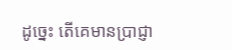ដូច្នេះ តើគេមានប្រាជ្ញា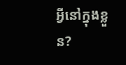អ្វីនៅក្នុងខ្លួន?